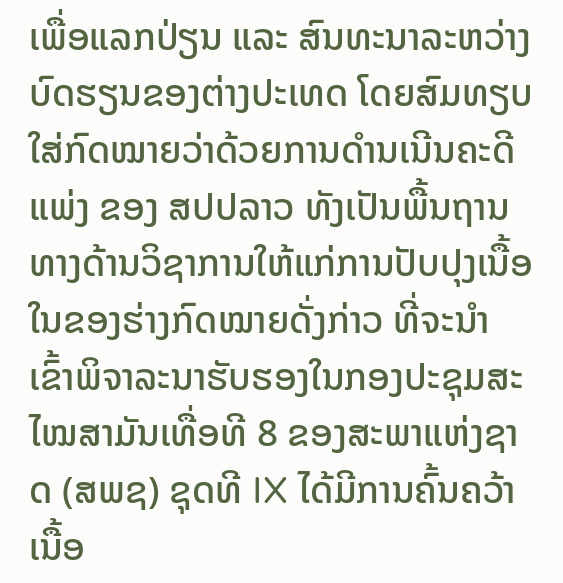ເພື່ອແລກປ່ຽນ ແລະ ສົນທະນາລະຫວ່າງບົດຮຽນຂອງຕ່າງປະເທດ ໂດຍສົມທຽບໃສ່ກົດໝາຍວ່າດ້ວຍການດໍານເນີນຄະດີແພ່ງ ຂອງ ສປປລາວ ທັງເປັນພື້ນຖານທາງດ້ານວິຊາການໃຫ້ແກ່ການປັບປຸງເນື້ອໃນຂອງຮ່າງກົດໝາຍດັ່ງກ່າວ ທີ່ຈະນຳເຂົ້າພິຈາລະນາຮັບຮອງໃນກອງປະຊຸມສະໄໝສາມັນເທື່ອທີ 8 ຂອງສະພາແຫ່ງຊາດ (ສພຊ) ຊຸດທີ IX ໄດ້ມີການຄົ້ນຄວ້າເນື້ອ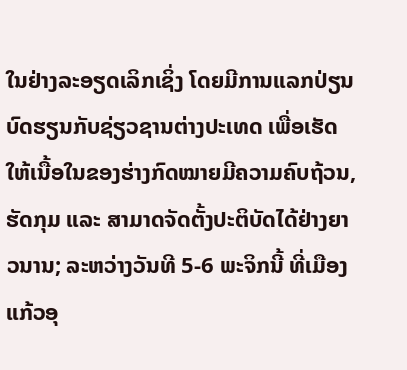ໃນຢ່າງລະອຽດເລິກເຊິ່ງ ໂດຍມີການແລກປ່ຽນບົດຮຽນກັບຊ່ຽວຊານຕ່າງປະເທດ ເພື່ອເຮັດໃຫ້ເນື້ອໃນຂອງຮ່າງກົດໝາຍມີຄວາມຄົບຖ້ວນ, ຮັດກຸມ ແລະ ສາມາດຈັດຕັ້ງປະຕິບັດໄດ້ຢ່າງຍາວນານ; ລະຫວ່າງວັນທີ 5-6 ພະຈິກນີ້ ທີ່ເມືອງແກ້ວອຸ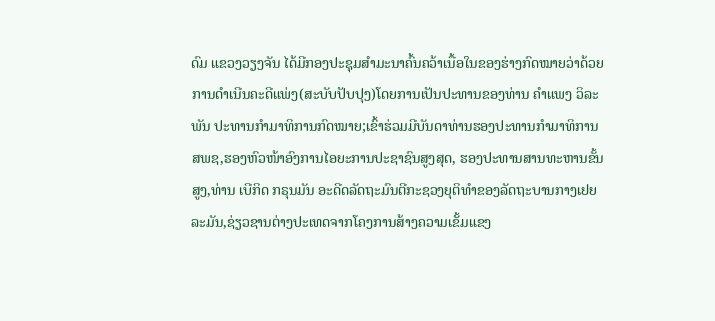ດົມ ແຂວງວຽງຈັນ ໄດ້ມີກອງປະຊຸມສຳມະນາຄົ້ນຄວ້າເນື້ອໃນຂອງຮ່າງກົດໝາຍວ່າດ້ວຍການດໍາເນີນຄະດີແພ່ງ(ສະບັບປັບປຸງ)ໂດຍການເປັນປະທານຂອງທ່ານ ຄໍາແພງ ວິລະພັນ ປະທານກໍາມາທິການກົດໝາຍ;ເຂົ້າຮ່ວມມີບັນດາທ່ານຮອງປະທານກໍາມາທິການ ສພຊ,ຮອງຫົວໜ້າອົງການໄອຍະການປະຊາຊົນສູງສຸດ, ຮອງປະທານສານທະຫານຂັ້ນສູງ,ທ່ານ ເບີກິດ ກຣຸນມັນ ອະດີດລັດຖະມົນຕີກະຊວງຍຸຕິທໍາຂອງລັດຖະບານກາງເຢຍລະມັນ,ຊ່ຽວຊານຕ່າງປະເທດຈາກໂຄງການສ້າງຄວາມເຂັ້ມແຂງ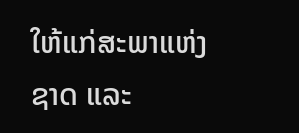ໃຫ້ແກ່ສະພາແຫ່ງຊາດ ແລະ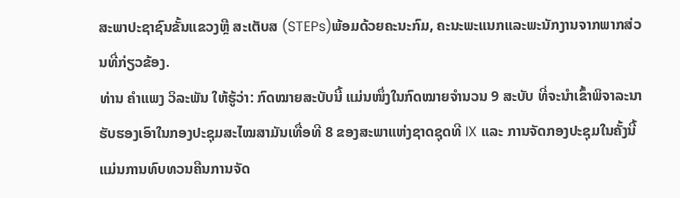ສະພາປະຊາຊົນຂັ້ນແຂວງຫຼື ສະເຕັບສ (STEPs)ພ້ອມດ້ວຍຄະນະກົມ, ຄະນະພະແນກແລະພະນັກງານຈາກພາກສ່ວນທີ່ກ່ຽວຂ້ອງ.
ທ່ານ ຄໍາແພງ ວິລະພັນ ໃຫ້ຮູ້ວ່າ: ກົດໝາຍສະບັບນີ້ ແມ່ນໜຶ່ງໃນກົດໝາຍຈໍານວນ 9 ສະບັບ ທີ່ຈະນໍາເຂົ້າພິຈາລະນາຮັບຮອງເອົາໃນກອງປະຊຸມສະໄໝສາມັນເທື່ອທີ 8 ຂອງສະພາແຫ່ງຊາດຊຸດທີ IX ແລະ ການຈັດກອງປະຊຸມໃນຄັ້ງນີ້ແມ່ນການທົບທວນຄືນການຈັດ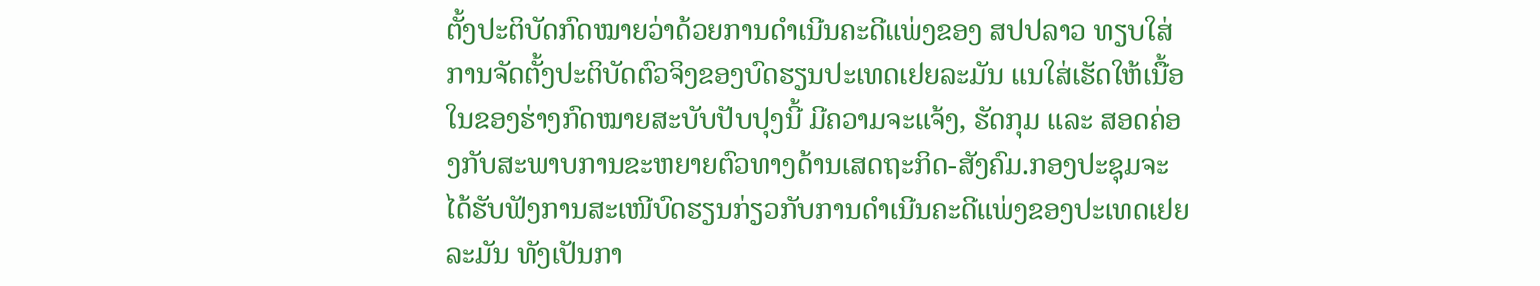ຕັ້ງປະຕິບັດກົດໝາຍວ່າດ້ວຍການດໍາເນີນຄະດີແພ່ງຂອງ ສປປລາວ ທຽບໃສ່ການຈັດຕັ້ງປະຕິບັດຕົວຈິງຂອງບົດຮຽນປະເທດເຢຍລະມັນ ແນໃສ່ເຮັດໃຫ້ເນື້ອໃນຂອງຮ່າງກົດໝາຍສະບັບປັບປຸງນີ້ ມີຄວາມຈະແຈ້ງ, ຮັດກຸມ ແລະ ສອດຄ່ອງກັບສະພາບການຂະຫຍາຍຕົວທາງດ້ານເສດຖະກິດ-ສັງຄົມ.ກອງປະຊຸມຈະໄດ້ຮັບຟັງການສະເໜີບົດຮຽນກ່ຽວກັບການດຳເນີນຄະດີແພ່ງຂອງປະເທດເຢຍລະມັນ ທັງເປັນກາ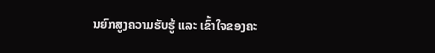ນຍົກສູງຄວາມຮັບຮູ້ ແລະ ເຂົ້າໃຈຂອງຄະ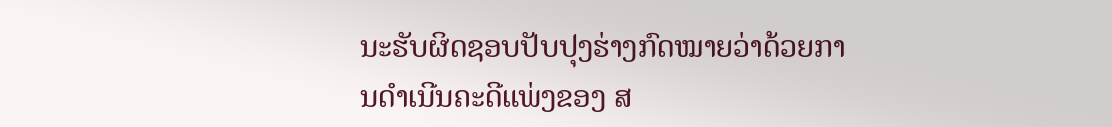ນະຮັບຜິດຊອບປັບປຸງຮ່າງກົດໝາຍວ່າດ້ວຍການດໍາເນີນຄະດີແພ່ງຂອງ ສ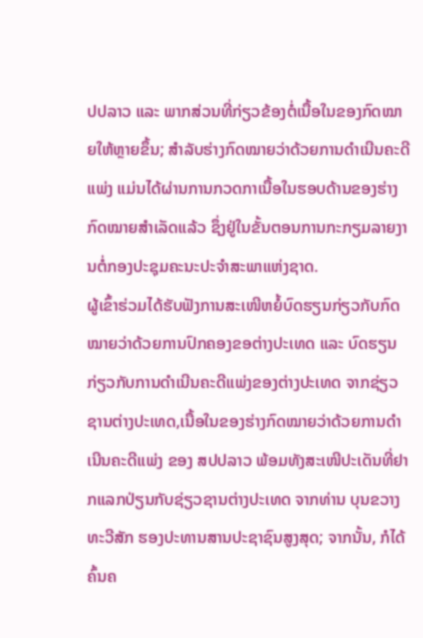ປປລາວ ແລະ ພາກສ່ວນທີ່ກ່ຽວຂ້ອງຕໍ່ເນື້ອໃນຂອງກົດໝາຍໃຫ້ຫຼາຍຂຶ້ນ; ສຳລັບຮ່າງກົດໝາຍວ່າດ້ວຍການດຳເນີນຄະດີແພ່ງ ແມ່ນໄດ້ຜ່ານການກວດກາເນື້ອໃນຮອບດ້ານຂອງຮ່າງກົດໝາຍສຳເລັດແລ້ວ ຊຶ່ງຢູ່ໃນຂັ້ນຕອນການກະກຽມລາຍງານຕໍ່ກອງປະຊຸມຄະນະປະຈໍາສະພາແຫ່ງຊາດ.
ຜູ້ເຂົ້າຮ່ວມໄດ້ຮັບຟັງການສະເໜີຫຍໍ້ບົດຮຽນກ່ຽວກັບກົດໝາຍວ່າດ້ວຍການປົກຄອງຂອຕ່າງປະເທດ ແລະ ບົດຮຽນກ່ຽວກັບການດຳເນີນຄະດີແພ່ງຂອງຕ່າງປະເທດ ຈາກຊ່ຽວຊານຕ່າງປະເທດ,ເນື້ອໃນຂອງຮ່າງກົດໝາຍວ່າດ້ວຍການດໍາເນີນຄະດີແພ່ງ ຂອງ ສປປລາວ ພ້ອມທັງສະເໜີປະເດັນທີ່ຢາກແລກປ່ຽນກັບຊ່ຽວຊານຕ່າງປະເທດ ຈາກທ່ານ ບຸນຂວາງ ທະວີສັກ ຮອງປະທານສານປະຊາຊົນສູງສຸດ; ຈາກນັ້ນ, ກໍໄດ້ຄົ້ນຄ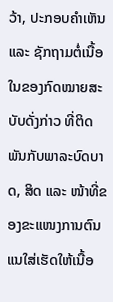ວ້າ, ປະກອບຄໍາເຫັນ ແລະ ຊັກຖາມຕໍ່ເນື້ອໃນຂອງກົດໝາຍສະບັບດັ່ງກ່າວ ທີ່ຕິດພັນກັບພາລະບົດບາດ, ສິດ ແລະ ໜ້າທີ່ຂອງຂະແໜງການຕົນ ແນໃສ່ເຮັດໃຫ້ເນື້ອ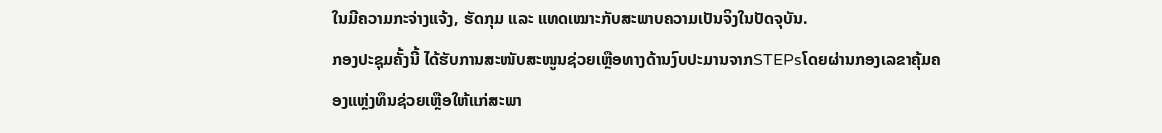ໃນມີຄວາມກະຈ່າງແຈ້ງ, ຮັດກຸມ ແລະ ແທດເໝາະກັບສະພາບຄວາມເປັນຈິງໃນປັດຈຸບັນ.
ກອງປະຊຸມຄັ້ງນີ້ ໄດ້ຮັບການສະໜັບສະໜູນຊ່ວຍເຫຼືອທາງດ້ານງົບປະມານຈາກSTEPsໂດຍຜ່ານກອງເລຂາຄຸ້ມຄອງແຫຼ່ງທຶນຊ່ວຍເຫຼືອໃຫ້ແກ່ສະພາ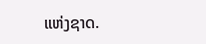ແຫ່ງຊາດ.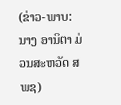(ຂ່າວ-ພາບ: ນາງ ອານິຕາ ມ່ວນສະຫວັດ ສພຊ)